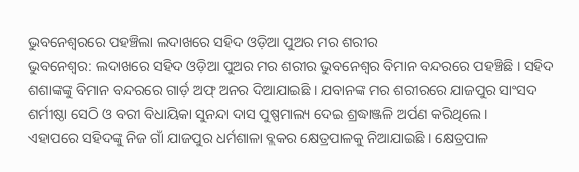ଭୁବନେଶ୍ୱରରେ ପହଞ୍ଚିଲା ଲଦାଖରେ ସହିଦ ଓଡ଼ିଆ ପୁଅର ମର ଶରୀର
ଭୁବନେଶ୍ୱର: ଲଦାଖରେ ସହିଦ ଓଡ଼ିଆ ପୁଅର ମର ଶରୀର ଭୁବନେଶ୍ୱର ବିମାନ ବନ୍ଦରରେ ପହଞ୍ଚିଛି । ସହିଦ ଶଶାଙ୍କଙ୍କୁ ବିମାନ ବନ୍ଦରରେ ଗାର୍ଡ଼ ଅଫ୍ ଅନର ଦିଆଯାଇଛି । ଯବାନଙ୍କ ମର ଶରୀରରେ ଯାଜପୁର ସାଂସଦ ଶର୍ମୀଷ୍ଠା ସେଠି ଓ ବରୀ ବିଧାୟିକା ସୁନନ୍ଦା ଦାସ ପୁଷ୍ପମାଲ୍ୟ ଦେଇ ଶ୍ରଦ୍ଧାଞ୍ଜଳି ଅର୍ପଣ କରିଥିଲେ ।
ଏହାପରେ ସହିଦଙ୍କୁ ନିଜ ଗାଁ ଯାଜପୁର ଧର୍ମଶାଳା ବ୍ଲକର କ୍ଷେତ୍ରପାଳକୁ ନିଆଯାଇଛି । କ୍ଷେତ୍ରପାଳ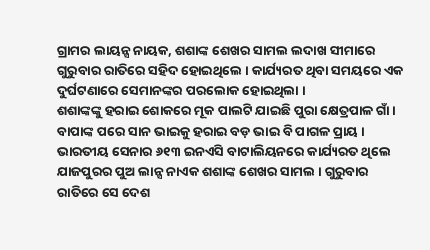ଗ୍ରାମର ଲାୟନ୍ସ ନାୟକ, ଶଶାଙ୍କ ଶେଖର ସାମଲ ଲଦାଖ ସୀମାରେ ଗୁରୁବାର ରାତିରେ ସହିଦ ହୋଇଥିଲେ । କାର୍ଯ୍ୟରତ ଥିବା ସମୟରେ ଏକ ଦୁର୍ଘଟଣାରେ ସେମାନଙ୍କର ପରଲୋକ ହୋଇଥିଲା ।
ଶଶାଙ୍କଙ୍କୁ ହରାଇ ଶୋକରେ ମୂକ ପାଲଟି ଯାଇଛି ପୁରା କ୍ଷେତ୍ରପାଳ ଗାଁ । ବାପାଙ୍କ ପରେ ସାନ ଭାଇକୁ ହରାଇ ବଡ଼ ଭାଇ ବି ପାଗଳ ପ୍ରାୟ । ଭାରତୀୟ ସେନାର ୬୧୩ ଇନଏସି ବାଟାଲିୟନରେ କାର୍ଯ୍ୟରତ ଥିଲେ ଯାଜପୁରର ପୁଅ ଲାନ୍ସ ନାଏକ ଶଶାଙ୍କ ଶେଖର ସାମଲ । ଗୁରୁବାର ରାତିରେ ସେ ଦେଶ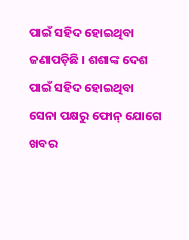ପାଇଁ ସହିଦ ହୋଇଥିବା ଜଣାପଡ଼ିଛି । ଶଶାଙ୍କ ଦେଶ ପାଇଁ ସହିଦ ହୋଇଥିବା ସେନା ପକ୍ଷରୁ ଫୋନ୍ ଯୋଗେ ଖବର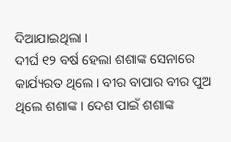ଦିଆଯାଇଥିଲା ।
ଦୀର୍ଘ ୧୨ ବର୍ଷ ହେଲା ଶଶାଙ୍କ ସେନାରେ କାର୍ଯ୍ୟରତ ଥିଲେ । ବୀର ବାପାର ବୀର ପୁଅ ଥିଲେ ଶଶାଙ୍କ । ଦେଶ ପାଇଁ ଶଶାଙ୍କ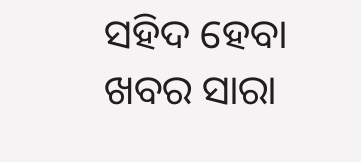ସହିଦ ହେବା ଖବର ସାରା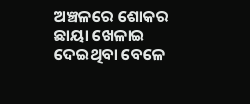ଅଞ୍ଚଳରେ ଶୋକର ଛାୟା ଖେଳାଇ ଦେଇଥିବା ବେଳେ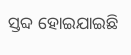ସ୍ତବ୍ଦ ହୋଇଯାଇଛି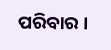ପରିବାର ।